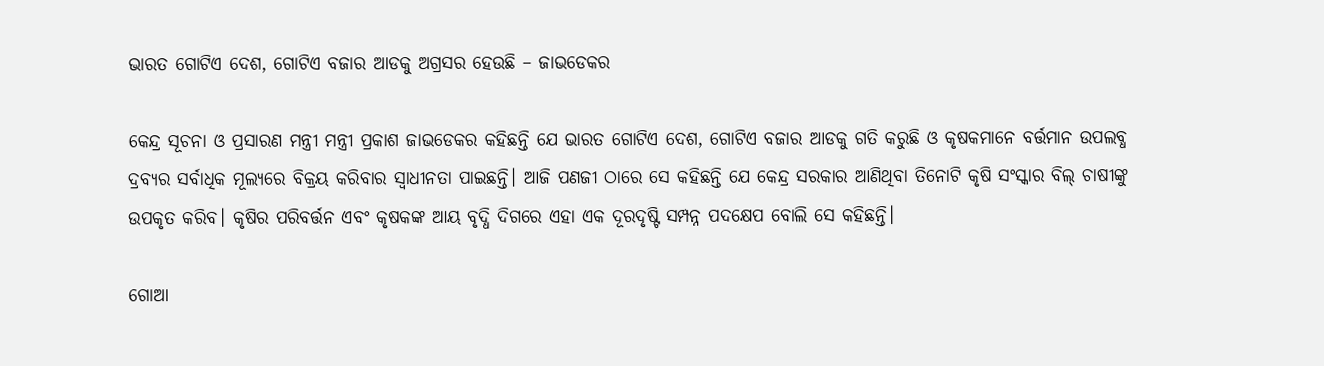ଭାରତ ଗୋଟିଏ ଦେଶ, ଗୋଟିଏ ବଜାର ଆଡକୁ ଅଗ୍ରସର ହେଉଛି – ଜାଭଡେକର

କେନ୍ଦ୍ର ସୂଚନା ଓ ପ୍ରସାରଣ ମନ୍ତ୍ରୀ ମନ୍ତ୍ରୀ ପ୍ରକାଶ ଜାଭଡେକର କହିଛନ୍ତି ଯେ ଭାରତ ଗୋଟିଏ ଦେଶ, ଗୋଟିଏ ବଜାର ଆଡକୁ ଗତି କରୁଛି ଓ କୃଷକମାନେ ବର୍ତ୍ତମାନ ଉପଲବ୍ଧ ଦ୍ରବ୍ୟର ସର୍ବାଧିକ ମୂଲ୍ୟରେ ବିକ୍ରୟ କରିବାର ସ୍ୱାଧୀନତା ପାଇଛନ୍ତି। ଆଜି ପଣଜୀ ଠାରେ ସେ କହିଛନ୍ତି ଯେ କେନ୍ଦ୍ର ସରକାର ଆଣିଥିବା ତିନୋଟି କୃଷି ସଂସ୍କାର ବିଲ୍ ଚାଷୀଙ୍କୁ ଉପକୃତ କରିବ। କୃଷିର ପରିବର୍ତ୍ତନ ଏବଂ କୃଷକଙ୍କ ଆୟ ବୃଦ୍ଧି ଦିଗରେ ଏହା ଏକ ଦୂରଦୃଷ୍ଟି ସମ୍ପନ୍ନ ପଦକ୍ଷେପ ବୋଲି ସେ କହିଛନ୍ତି।

ଗୋଆ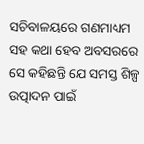ସଚିବାଳୟରେ ଗଣମାଧ୍ୟମ ସହ କଥା ହେବ ଅବସରରେ ସେ କହିଛନ୍ତି ଯେ ସମସ୍ତ ଶିଳ୍ପ ଉତ୍ପାଦନ ପାଇଁ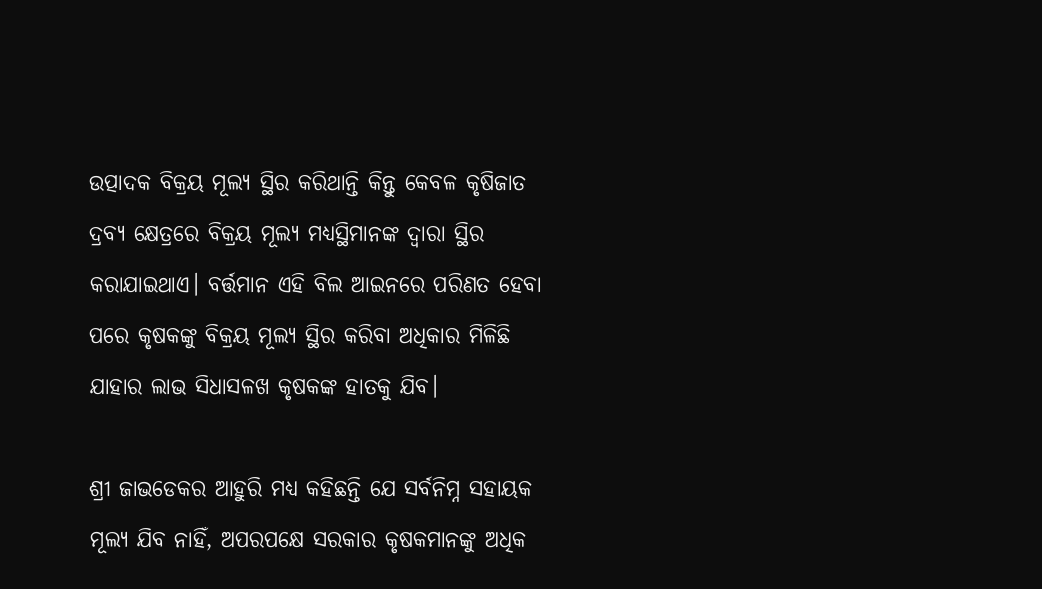ଉତ୍ପାଦକ ବିକ୍ରୟ ମୂଲ୍ୟ ସ୍ଥିର କରିଥାନ୍ତି କିନ୍ତୁ କେବଳ କୃଷିଜାତ ଦ୍ରବ୍ୟ କ୍ଷେତ୍ରରେ ବିକ୍ରୟ ମୂଲ୍ୟ ମଧ୍ୟସ୍ଥିମାନଙ୍କ ଦ୍ୱାରା ସ୍ଥିର କରାଯାଇଥାଏ। ବର୍ତ୍ତମାନ ଏହି ବିଲ ଆଇନରେ ପରିଣତ ହେବା ପରେ କୃଷକଙ୍କୁ ବିକ୍ରୟ ମୂଲ୍ୟ ସ୍ଥିର କରିବା ଅଧିକାର ମିଳିଛି ଯାହାର ଲାଭ ସିଧାସଳଖ କୃଷକଙ୍କ ହାତକୁ ଯିବ।

ଶ୍ରୀ ଜାଭଡେକର ଆହୁରି ମଧ୍ୟ କହିଛନ୍ତି ଯେ ସର୍ବନିମ୍ନ ସହାୟକ ମୂଲ୍ୟ ଯିବ ନାହିଁ, ଅପରପକ୍ଷେ ସରକାର କୃଷକମାନଙ୍କୁ ଅଧିକ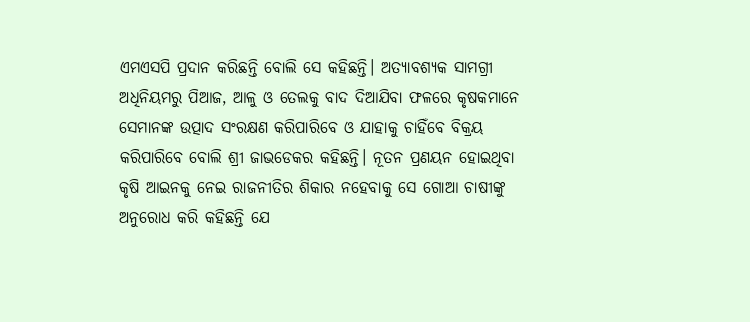ଏମଏସପି ପ୍ରଦାନ କରିଛନ୍ତି ବୋଲି ସେ କହିଛନ୍ତି। ଅତ୍ୟାବଶ୍ୟକ ସାମଗ୍ରୀ ଅଧିନିୟମରୁ ପିଆଜ, ଆଳୁ ଓ ତେଲକୁ ବାଦ ଦିଆଯିବା ଫଳରେ କୃଷକମାନେ ସେମାନଙ୍କ ଉତ୍ପାଦ ସଂରକ୍ଷଣ କରିପାରିବେ ଓ ଯାହାକୁ ଚାହିଁବେ ବିକ୍ରୟ କରିପାରିବେ ବୋଲି ଶ୍ରୀ ଜାଭଡେକର କହିଛନ୍ତି। ନୂତନ ପ୍ରଣୟନ ହୋଇଥିବା କୃଷି ଆଇନକୁ ନେଇ ରାଜନୀତିର ଶିକାର ନହେବାକୁ ସେ ଗୋଆ ଚାଷୀଙ୍କୁ ଅନୁରୋଧ କରି କହିଛନ୍ତି ଯେ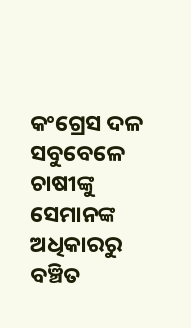କଂଗ୍ରେସ ଦଳ ସବୁବେଳେ ଚାଷୀଙ୍କୁ ସେମାନଙ୍କ ଅଧିକାରରୁ ବଞ୍ଚିତ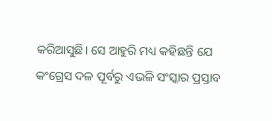କରିଆସୁଛି। ସେ ଆହୁରି ମଧ୍ୟ କହିଛନ୍ତି ଯେ କଂଗ୍ରେସ ଦଳ ପୂର୍ବରୁ ଏଭଳି ସଂସ୍କାର ପ୍ରସ୍ତାବ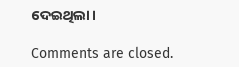ଦେଇଥିଲା।

Comments are closed.